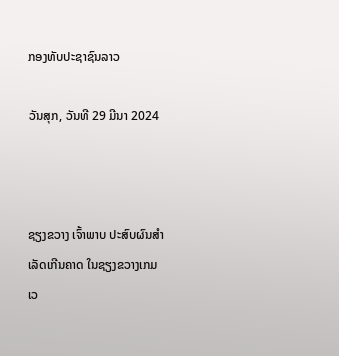ກອງທັບປະຊາຊົນລາວ

ວັນສຸກ, ວັນທີ 29 ມີນາ 2024



ຊຽງຂວາງ ເຈົ້າພາບ ປະສົບຜົນສຳເລັດເກີນຄາດ ໃນຊຽງຂວາງເກມ
ເວ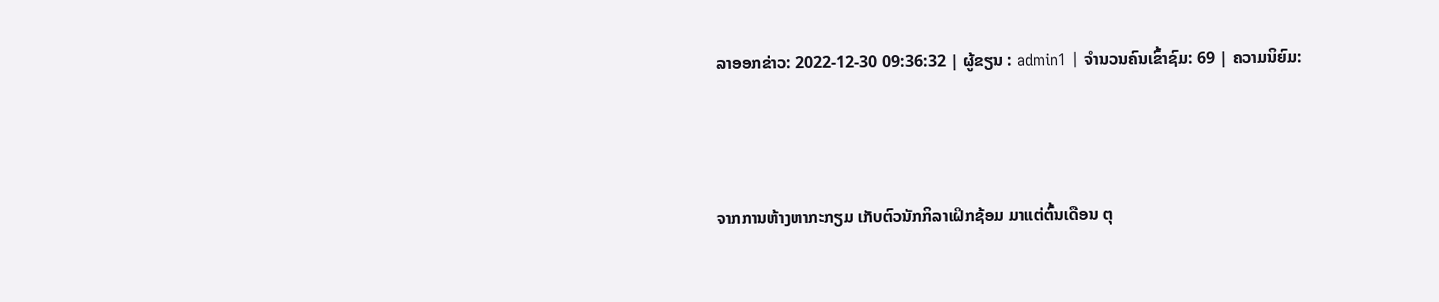ລາອອກຂ່າວ: 2022-12-30 09:36:32 | ຜູ້ຂຽນ : admin1 | ຈຳນວນຄົນເຂົ້າຊົມ: 69 | ຄວາມນິຍົມ:



ຈາກການຫ້າງຫາກະກຽມ ເກັບຕົວນັກກິລາເຝິກຊ້ອມ ມາແຕ່ຕົ້ນເດືອນ ຕຸ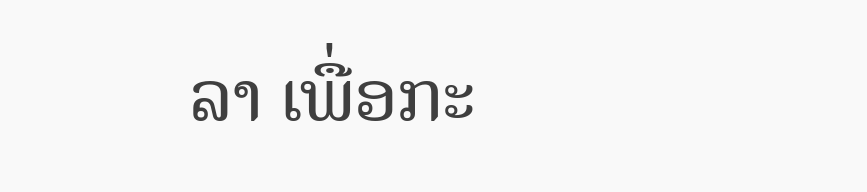ລາ ເພື່ອກະ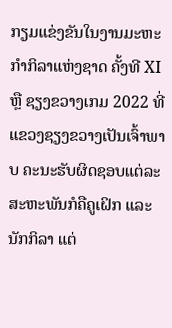ກຽມແຂ່ງຂັນໃນງານມະຫະກຳກິລາແຫ່ງຊາດ ຄັ້ງທີ XI ຫຼື ຊຽງຂວາງເກມ 2022 ທີ່ແຂວງຊຽງຂວາງເປັນເຈົ້າພາບ ຄະນະຮັບຜິດຊອບແຕ່ລະສະຫະພັນກໍຄືຄູເຝິກ ແລະ ນັກກິລາ ແຕ່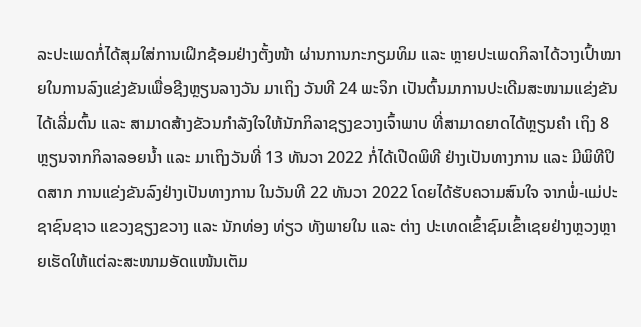ລະປະເພດກໍ່ໄດ້ສຸມໃສ່ການເຝິກຊ້ອມຢ່າງຕັ້ງໜ້າ ຜ່ານການກະກຽມທິມ ແລະ ຫຼາຍປະເພດກິລາໄດ້ວາງເປົ້າໝາຍໃນການລົງແຂ່ງຂັນເພື່ອຊີງຫຼຽນລາງວັນ ມາເຖິງ ວັນທີ 24 ພະຈິກ ເປັນຕົ້ນມາການປະເດີມສະໜາມແຂ່ງຂັນໄດ້ເລີ່ມຕົ້ນ ແລະ ສາມາດສ້າງຂັວນກຳລັງໃຈໃຫ້ນັກກິລາຊຽງຂວາງເຈົ້າພາບ ທີ່ສາມາດຍາດໄດ້ຫຼຽນຄຳ ເຖິງ 8 ຫຼຽນຈາກກິລາລອຍນ້ຳ ແລະ ມາເຖິງວັນທີ່ 13 ທັນວາ 2022 ກໍ່ໄດ້ເປີດພິທີ ຢ່າງເປັນທາງການ ແລະ ມີພິທີປິດສາກ ການແຂ່ງຂັນລົງຢ່າງເປັນທາງການ ໃນວັນທີ 22 ທັນວາ 2022 ໂດຍໄດ້ຮັບຄວາມສົນໃຈ ຈາກພໍ່-ແມ່ປະຊາຊົນຊາວ ແຂວງຊຽງຂວາງ ແລະ ນັກທ່ອງ ທ່ຽວ ທັງພາຍໃນ ແລະ ຕ່າງ ປະເທດເຂົ້າຊົມເຂົ້າເຊຍຢ່າງຫຼວງຫຼາຍເຮັດໃຫ້ແຕ່ລະສະໜາມອັດແໜ້ນເຕັມ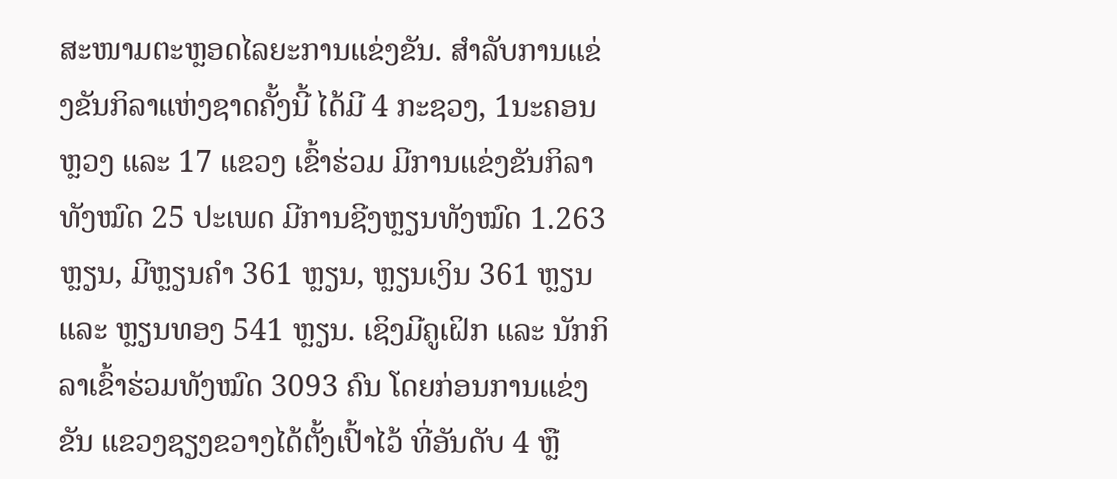ສະໜາມຕະຫຼອດໄລຍະການແຂ່ງຂັນ. ສຳລັບການແຂ່ງຂັນກິລາແຫ່ງຊາດຄັ້ງນີ້ ໄດ້ມີ 4 ກະຊວງ, 1ນະຄອນຫຼວງ ແລະ 17 ແຂວງ ເຂົ້າຮ່ວມ ມີການແຂ່ງຂັນກິລາທັງໝົດ 25 ປະເພດ ມີການຊີງຫຼຽນທັງໝົດ 1.263 ຫຼຽນ, ມີຫຼຽນຄຳ 361 ຫຼຽນ, ຫຼຽນເງິນ 361 ຫຼຽນ ແລະ ຫຼຽນທອງ 541 ຫຼຽນ. ເຊິງມີຄູເຝິກ ແລະ ນັກກິລາເຂົ້າຮ່ວມທັງໝົດ 3093 ຄົນ ໂດຍກ່ອນການແຂ່ງຂັນ ແຂວງຊຽງຂວາງໄດ້ຕັ້ງເປົ້າໄວ້ ທີ່ອັນດັບ 4 ຫຼື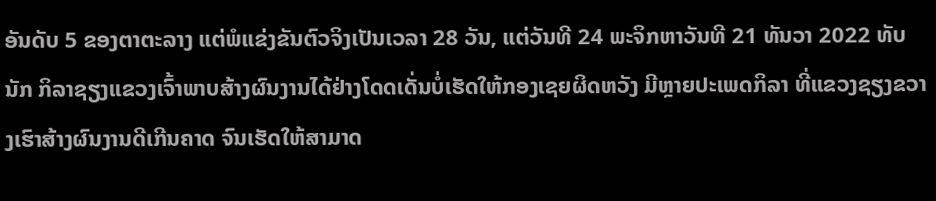ອັນດັບ 5 ຂອງຕາຕະລາງ ແຕ່ພໍແຂ່ງຂັນຕົວຈິງເປັນເວລາ 28 ວັນ, ແຕ່ວັນທີ 24 ພະຈິກຫາວັນທີ 21 ທັນວາ 2022 ທັບ ນັກ ກິລາຊຽງແຂວງເຈົ້າພາບສ້າງຜົນງານໄດ້ຢ່າງໂດດເດັ່ນບໍ່ເຮັດໃຫ້ກອງເຊຍຜິດຫວັງ ມີຫຼາຍປະເພດກິລາ ທີ່ແຂວງຊຽງຂວາງເຮົາສ້າງຜົນງານດີເກີນຄາດ ຈົນເຮັດໃຫ້ສາມາດ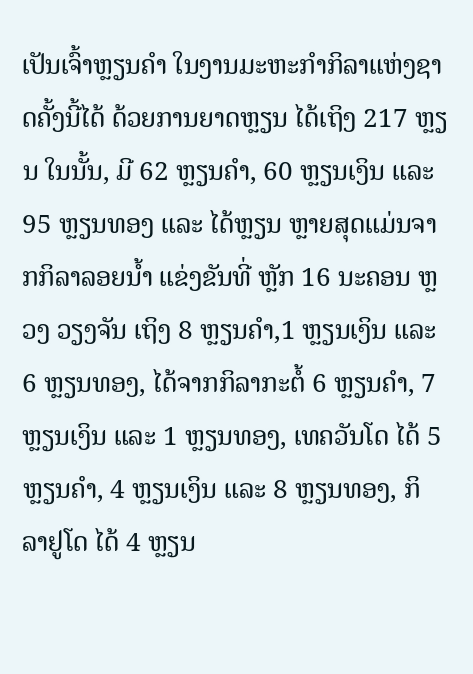ເປັນເຈົ້າຫຼຽນຄຳ ໃນງານມະຫະກຳກິລາແຫ່ງຊາດຄັ້ງນີ້ໄດ້ ດ້ວຍການຍາດຫຼຽນ ໄດ້ເຖິງ 217 ຫຼຽນ ໃນນັ້ນ, ມີ 62 ຫຼຽນຄຳ, 60 ຫຼຽນເງິນ ແລະ 95 ຫຼຽນທອງ ແລະ ໄດ້ຫຼຽນ ຫຼາຍສຸດແມ່ນຈາກກິລາລອຍນ້ຳ ແຂ່ງຂັນທີ່ ຫຼັກ 16 ນະຄອນ ຫຼວງ ວຽງຈັນ ເຖິງ 8 ຫຼຽນຄຳ,1 ຫຼຽນເງິນ ແລະ 6 ຫຼຽນທອງ, ໄດ້ຈາກກິລາກະຕໍ້ 6 ຫຼຽນຄຳ, 7 ຫຼຽນເງິນ ແລະ 1 ຫຼຽນທອງ, ເທຄວັນໂດ ໄດ້ 5 ຫຼຽນຄຳ, 4 ຫຼຽນເງິນ ແລະ 8 ຫຼຽນທອງ, ກິ ລາຢູໂດ ໄດ້ 4 ຫຼຽນ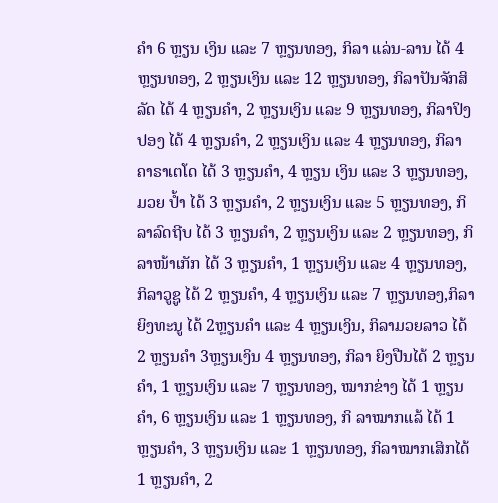ຄຳ 6 ຫຼຽນ ເງິນ ແລະ 7 ຫຼຽນທອງ, ກິລາ ແລ່ນ-ລານ ໄດ້ 4 ຫຼຽນທອງ, 2 ຫຼຽນເງິນ ແລະ 12 ຫຼຽນທອງ, ກິລາປັນຈັກສິລັດ ໄດ້ 4 ຫຼຽນຄຳ, 2 ຫຼຽນເງິນ ແລະ 9 ຫຼຽນທອງ, ກິລາປິງປອງ ໄດ້ 4 ຫຼຽນຄຳ, 2 ຫຼຽນເງິນ ແລະ 4 ຫຼຽນທອງ, ກິລາຄາຣາເຕໂດ ໄດ້ 3 ຫຼຽນຄຳ, 4 ຫຼຽນ ເງິນ ແລະ 3 ຫຼຽນທອງ, ມວຍ ປ້ຳ ໄດ້ 3 ຫຼຽນຄຳ, 2 ຫຼຽນເງິນ ແລະ 5 ຫຼຽນທອງ, ກິລາລົດຖີບ ໄດ້ 3 ຫຼຽນຄຳ, 2 ຫຼຽນເງິນ ແລະ 2 ຫຼຽນທອງ, ກິລາໜ້າເກັກ ໄດ້ 3 ຫຼຽນຄຳ, 1 ຫຼຽນເງິນ ແລະ 4 ຫຼຽນທອງ, ກິລາວູຊູ ໄດ້ 2 ຫຼຽນຄຳ, 4 ຫຼຽນເງິນ ແລະ 7 ຫຼຽນທອງ,ກິລາຍິງທະນູ ໄດ້ 2ຫຼຽນຄຳ ແລະ 4 ຫຼຽນເງິນ, ກິລາມວຍລາວ ໄດ້ 2 ຫຼຽນຄຳ 3ຫຼຽນເງິນ 4 ຫຼຽນທອງ, ກິລາ ຍິງປືນໄດ້ 2 ຫຼຽນຄຳ, 1 ຫຼຽນເງິນ ແລະ 7 ຫຼຽນທອງ, ໝາກຂ່າງ ໄດ້ 1 ຫຼຽນຄຳ, 6 ຫຼຽນເງິນ ແລະ 1 ຫຼຽນທອງ, ກິ ລາໝາກແລ້ ໄດ້ 1 ຫຼຽນຄຳ, 3 ຫຼຽນເງິນ ແລະ 1 ຫຼຽນທອງ, ກິລາໝາກເສິກໄດ້ 1 ຫຼຽນຄຳ, 2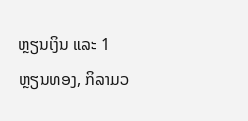ຫຼຽນເງິນ ແລະ 1 ຫຼຽນທອງ, ກິລາມວ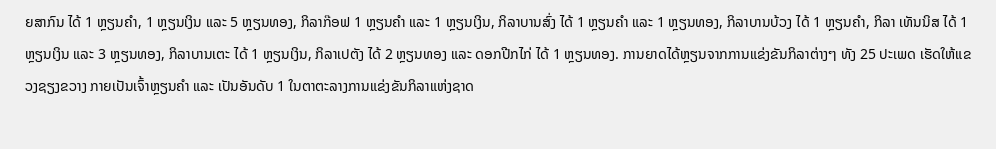ຍສາກົນ ໄດ້ 1 ຫຼຽນຄຳ, 1 ຫຼຽນເງິນ ແລະ 5 ຫຼຽນທອງ, ກິລາກ໊ອຟ 1 ຫຼຽນຄຳ ແລະ 1 ຫຼຽນເງິນ, ກິລາບານສົ່ງ ໄດ້ 1 ຫຼຽນຄຳ ແລະ 1 ຫຼຽນທອງ, ກິລາບານບ້ວງ ໄດ້ 1 ຫຼຽນຄຳ, ກິລາ ເທັນນິສ ໄດ້ 1 ຫຼຽນເງິນ ແລະ 3 ຫຼຽນທອງ, ກິລາບານເຕະ ໄດ້ 1 ຫຼຽນເງິນ, ກິລາເປຕັງ ໄດ້ 2 ຫຼຽນທອງ ແລະ ດອກປີກໄກ່ ໄດ້ 1 ຫຼຽນທອງ. ການຍາດໄດ້ຫຼຽນຈາກການແຂ່ງຂັນກິລາຕ່າງໆ ທັງ 25 ປະເພດ ເຮັດໃຫ້ແຂວງຊຽງຂວາງ ກາຍເປັນເຈົ້າຫຼຽນຄຳ ແລະ ເປັນອັນດັບ 1 ໃນຕາຕະລາງການແຂ່ງຂັນກິລາແຫ່ງຊາດ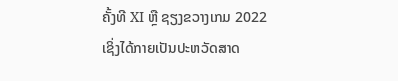ຄັ້ງທີ XI ຫຼື ຊຽງຂວາງເກມ 2022 ເຊິ່ງໄດ້ກາຍເປັນປະຫວັດສາດ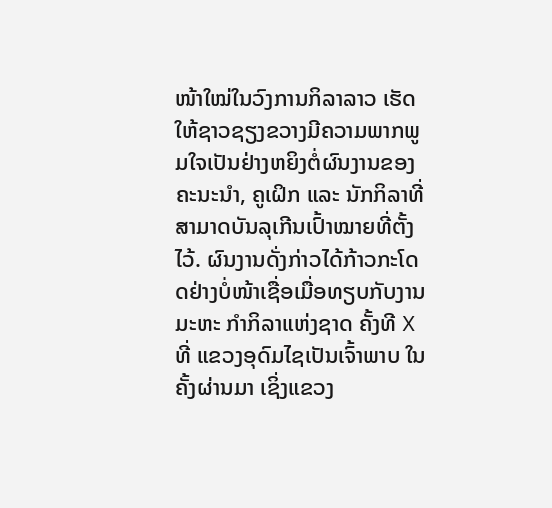ໜ້າໃໝ່ໃນວົງການກິລາລາວ ເຮັດໃຫ້ຊາວຊຽງຂວາງມີຄວາມພາກພູມໃຈເປັນຢ່າງຫຍິງຕໍ່ຜົນງານຂອງຄະນະນຳ, ຄູເຝິກ ແລະ ນັກກິລາທີ່ສາມາດບັນລຸເກີນເປົ້າໝາຍທີ່ຕັ້ງໄວ້. ຜົນງານດັ່ງກ່າວໄດ້ກ້າວກະໂດດຢ່າງບໍ່ໜ້າເຊື່ອເມື່ອທຽບກັບງານມະຫະ ກຳກິລາແຫ່ງຊາດ ຄັ້ງທີ X ທີ່ ແຂວງອຸດົມໄຊເປັນເຈົ້າພາບ ໃນຄັ້ງຜ່ານມາ ເຊິ່ງແຂວງ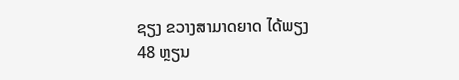ຊຽງ ຂວາງສາມາດຍາດ ໄດ້ພຽງ 48 ຫຼຽນ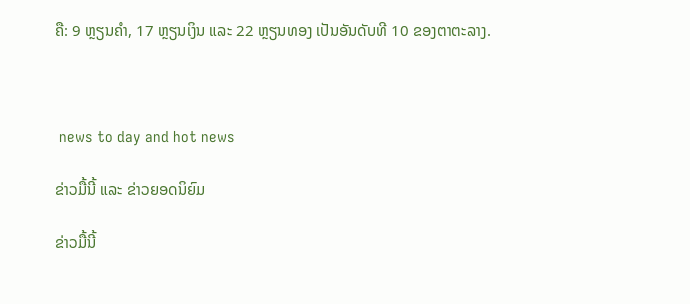ຄື: 9 ຫຼຽນຄຳ, 17 ຫຼຽນເງິນ ແລະ 22 ຫຼຽນທອງ ເປັນອັນດັບທີ 10 ຂອງຕາຕະລາງ.



 news to day and hot news

ຂ່າວມື້ນີ້ ແລະ ຂ່າວຍອດນິຍົມ

ຂ່າວມື້ນີ້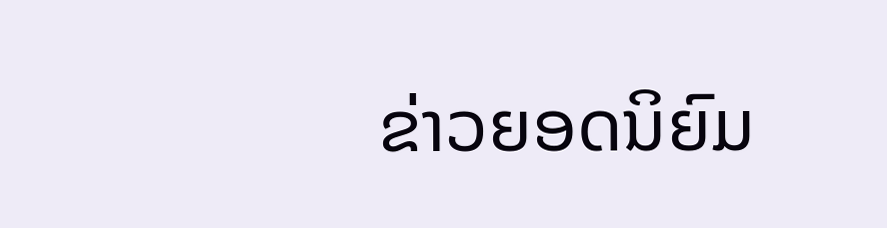ຂ່າວຍອດນິຍົມ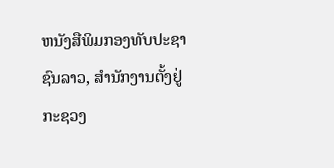ຫນັງສືພິມກອງທັບປະຊາຊົນລາວ, ສຳນັກງານຕັ້ງຢູ່ກະຊວງ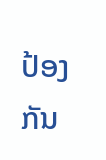ປ້ອງກັນ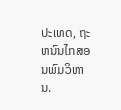ປະເທດ, ຖະຫນົນໄກສອນພົມວິຫານ.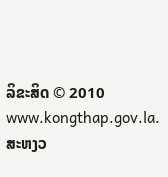ລິຂະສິດ © 2010 www.kongthap.gov.la. ສະຫງວ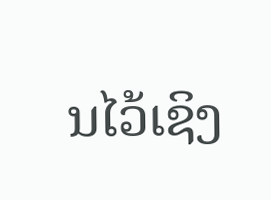ນໄວ້ເຊິງ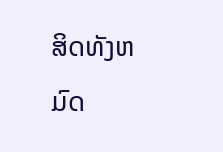ສິດທັງຫມົດ